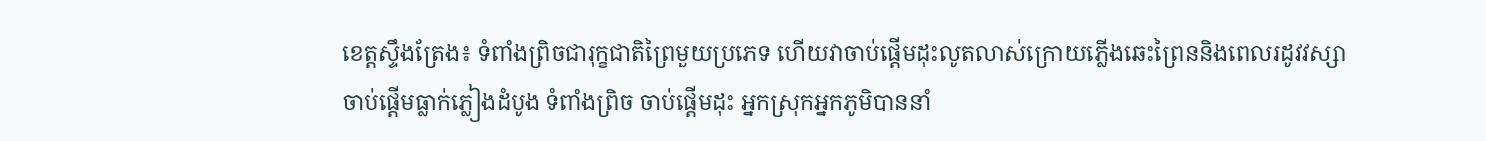ខេត្តស្ទឹងត្រែង៖ ទំពាំងព្រិចជារុក្ខជាតិព្រៃមួយប្រភេទ ហើយវាចាប់ផ្តើមដុះលូតលាស់ក្រោយភ្លើងឆេះព្រៃននិងពេលរដូវវស្សាចាប់ផ្តើមធ្លាក់ភ្លៀងដំបូង ទំពាំងព្រិច ចាប់ផ្តើមដុះ អ្នកស្រុកអ្នកភូមិបាននាំ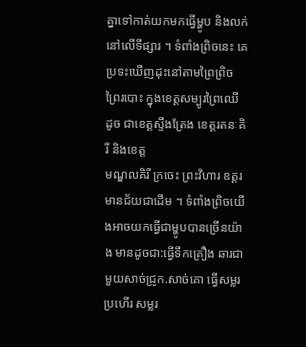គ្នាទៅកាត់យកមកធ្វើម្ហូប និងលក់នៅលើទីផ្សារ ។ ទំពាំងព្រិចនេះ គេប្រទះឃើញដុះនៅតាមព្រៃព្រិច ព្រៃរបោះ ក្នុងខេត្តសម្បូរព្រៃឈើ ដូច ជាខេត្តស្ទឹងត្រែង ខេត្តរតនៈគិរី និងខេត្ត
មណ្ឌលគិរី ក្រចេះ ព្រះវិហារ ឧត្តរមានជ័យជាដើម ។ ទំពាំងព្រិចយើងអាចយកធ្វើជាម្ហូបបានច្រើនយ៉ាង មានដូចជា:ធ្វើទឹកគ្រឿង ឆារជាមួយសាច់ជ្រូក.សាច់គោ ធ្វើសម្លរប្រហើរ សម្លរ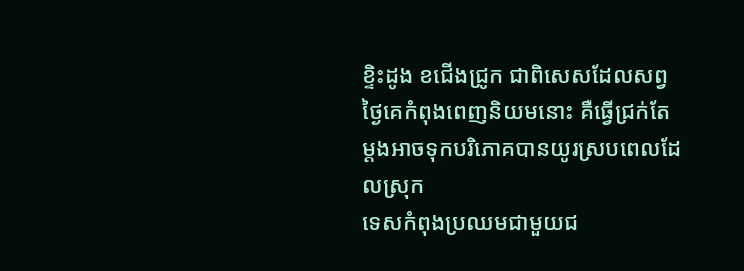ខ្ទិះដូង ខជើងជ្រូក ជាពិសេសដែលសព្វ
ថ្ងៃគេកំពុងពេញនិយមនោះ គឺធ្វើជ្រក់តែម្តងអាចទុកបរិភោគបានយូរស្របពេលដែលស្រុក
ទេសកំពុងប្រឈមជាមួយជ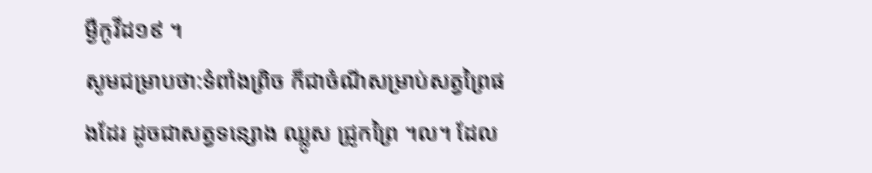ម្ងឺកូវីដ១៩ ។
សូមជម្រាបថា:ទំពាំងព្រិច ក៏ជាចំណីសម្រាប់សត្វព្រៃផងដែរ ដូចជាសត្វទន្សោង ឈ្លូស ជ្រូកព្រៃ ។ល។ ដែល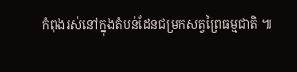កំពុងរស់នៅក្នុងតំបន់ដែនជម្រកសត្វព្រៃធម្មជាតិ ៕